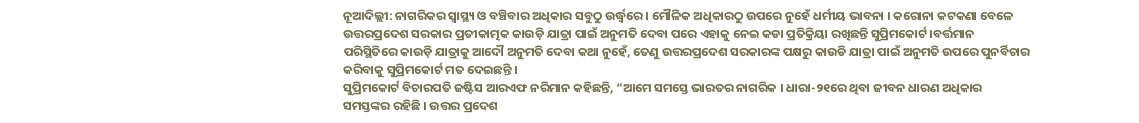ନୂଆଦିଲ୍ଲୀ: ନାଗରିକର ସ୍ୱାସ୍ଥ୍ୟ ଓ ବଞ୍ଚିବାର ଅଧିକାର ସବୁଠୁ ଉର୍ଦ୍ଧ୍ୱରେ । ମୌଳିକ ଅଧିକାରଠୁ ଉପରେ ନୁହେଁ ଧର୍ମୀୟ ଭାବନା । କରୋନା କଟକଣା ବେଳେ ଉତ୍ତରପ୍ରଦେଶ ସରକାର ପ୍ରତୀକାତ୍ମକ କାଉଡ଼ି ଯାତ୍ରା ପାଇଁ ଅନୁମତି ଦେବା ପରେ ଏହାକୁ ନେଇ କଡା ପ୍ରତିକ୍ରିୟା ରଖିଛନ୍ତି ସୁପ୍ରିମକୋର୍ଟ ।ବର୍ତ୍ତମାନ ପରିସ୍ଥିତିରେ କାଉଡ଼ି ଯାତ୍ରାକୁ ଆଦୌ ଅନୁମତି ଦେବା କଥା ନୁହେଁ, ତେଣୁ ଉତ୍ତରପ୍ରଦେଶ ସରକାରଙ୍କ ପକ୍ଷରୁ କାଉଡି ଯାତ୍ରା ପାଇଁ ଅନୁମତି ଉପରେ ପୁନର୍ବିଚାର କରିବାକୁ ସୁପ୍ରିମକୋର୍ଟ ମତ ଦେଇଛନ୍ତି ।
ସୁପ୍ରିମକୋର୍ଟ ବିଚାରପତି ଜଷ୍ଟିସ ଆରଏଫ ନରିମାନ କହିଛନ୍ତି, “ଆମେ ସମସ୍ତେ ଭାରତର ନାଗରିକ । ଧାରା-୨୧ରେ ଥିବା ଜୀବନ ଧାରଣ ଅଧିକାର ସମସ୍ତଙ୍କର ରହିଛି । ଉତ୍ତର ପ୍ରଦେଶ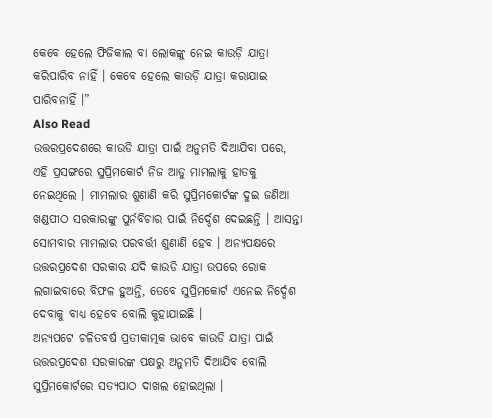କେବେ ହେଲେ ଫିଜିକାଲ ବା ଲୋକଙ୍କୁ ନେଇ କାଉଡ଼ି ଯାତ୍ରା କରିପାରିବ ନାହିଁ । କେବେ ହେଲେ କାଉଡ଼ି ଯାତ୍ରା କରାଯାଇ ପାରିବନାହିଁ ।”
Also Read
ଉତ୍ତରପ୍ରଦେଶରେ କାଉଡି ଯାତ୍ରା ପାଇଁ ଅନୁମତି ଦିଆଯିବା ପରେ, ଏହି ପ୍ରସଙ୍ଗରେ ସୁପ୍ରିମକୋର୍ଟ ନିଜ ଆଡୁ ମାମଲାକୁ ହାତକୁ ନେଇଥିଲେ । ମାମଲାର ଶୁଣାଣି କରି ସୁପ୍ରିମକୋର୍ଟଙ୍କ ଦୁଇ ଜଣିଆ ଖଣ୍ଡପୀଠ ସରକାରଙ୍କୁ ପୁର୍ନବିଚାର ପାଇଁ ନିର୍ଦ୍ଦେଶ ଦେଇଛନ୍ତି । ଆସନ୍ତା ସୋମବାର ମାମଲାର ପରବର୍ତ୍ତୀ ଶୁଣାଣି ହେବ । ଅନ୍ୟପକ୍ଷରେ ଉତ୍ତରପ୍ରଦେଶ ସରକାର ଯଦି କାଉଡି ଯାତ୍ରା ଉପରେ ରୋକ ଲଗାଇବାରେ ବିଫଳ ହୁଅନ୍ତି, ତେବେ ସୁପ୍ରିମକୋର୍ଟ ଏନେଇ ନିର୍ଦ୍ଦେଶ ଦେବାକୁ ବାଧ୍ୟ ହେବେ ବୋଲି କୁହାଯାଇଛି ।
ଅନ୍ୟପଟେ ଚଳିତବର୍ଷ ପ୍ରତୀକାତ୍ମକ ଭାବେ କାଉଡି ଯାତ୍ରା ପାଇଁ ଉତ୍ତରପ୍ରଦେଶ ସରକାରଙ୍କ ପକ୍ଷରୁ ଅନୁମତି ଦିଆଯିବ ବୋଲି ସୁପ୍ରିମକୋର୍ଟରେ ସତ୍ୟପାଠ ଦାଖଲ ହୋଇଥିଲା ।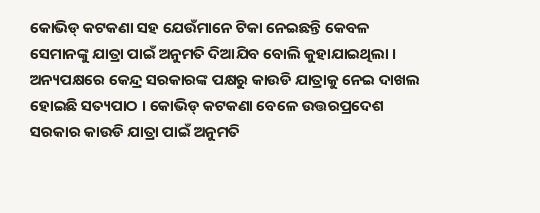କୋଭିଡ୍ କଟକଣା ସହ ଯେଉଁମାନେ ଟିକା ନେଇଛନ୍ତି କେବଳ ସେମାନଙ୍କୁ ଯାତ୍ରା ପାଇଁ ଅନୁମତି ଦିଆଯିବ ବୋଲି କୁହାଯାଇଥିଲା ।
ଅନ୍ୟପକ୍ଷରେ କେନ୍ଦ୍ର ସରକାରଙ୍କ ପକ୍ଷରୁ କାଉଡି ଯାତ୍ରାକୁ ନେଇ ଦାଖଲ ହୋଇଛି ସତ୍ୟପାଠ । କୋଭିଡ୍ କଟକଣା ବେଳେ ଉତ୍ତରପ୍ରଦେଶ ସରକାର କାଉଡି ଯାତ୍ରା ପାଇଁ ଅନୁମତି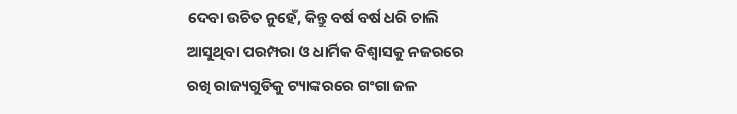ଦେବା ଉଚିତ ନୁହେଁ, କିନ୍ତୁ ବର୍ଷ ବର୍ଷ ଧରି ଚାଲି ଆସୁଥିବା ପରମ୍ପରା ଓ ଧାର୍ମିକ ବିଶ୍ୱାସକୁ ନଜରରେ ରଖି ରାଜ୍ୟଗୁଡିକୁ ଟ୍ୟାଙ୍କରରେ ଗଂଗା ଜଳ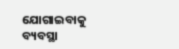ଯୋଗାଇବାକୁ ବ୍ୟବସ୍ଥା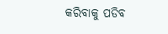କରିବାକୁ ପଡିବ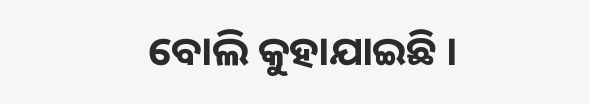ବୋଲି କୁହାଯାଇଛି ।